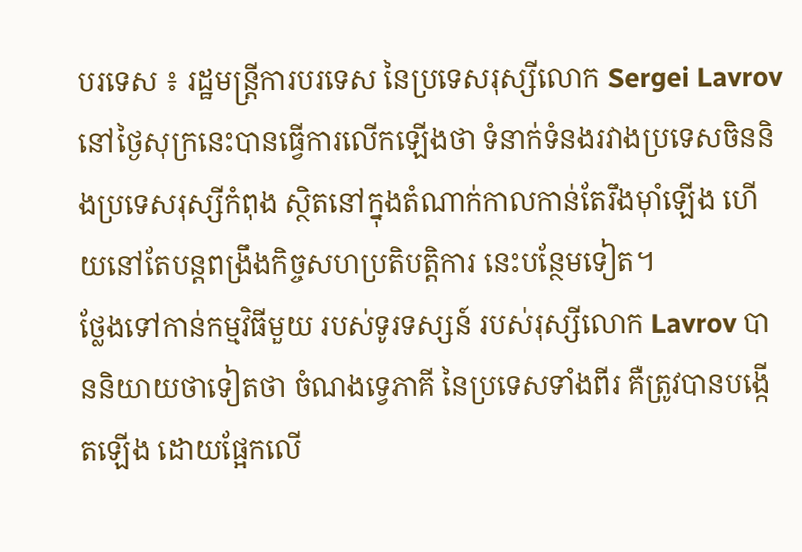បរទេស ៖ រដ្ឋមន្ត្រីការបរទេស នៃប្រទេសរុស្សីលោក Sergei Lavrov នៅថ្ងៃសុក្រនេះបានធ្វើការលើកឡើងថា ទំនាក់ទំនងរវាងប្រទេសចិននិងប្រទេសរុស្សីកំពុង ស្ថិតនៅក្នុងតំណាក់កាលកាន់តែរឹងម៉ាំឡើង ហើយនៅតែបន្តពង្រឹងកិច្ចសហប្រតិបត្តិការ នេះបន្ថែមទៀត។
ថ្លែងទៅកាន់កម្មវិធីមួយ របស់ទូរទស្សន៍ របស់រុស្សីលោក Lavrov បាននិយាយថាទៀតថា ចំណងទ្វេភាគី នៃប្រទេសទាំងពីរ គឺត្រូវបានបង្កើតឡើង ដោយផ្អែកលើ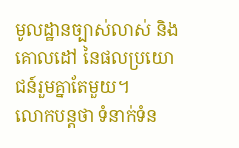មូលដ្ឋានច្បាស់លាស់ និងគោលដៅ នៃផលប្រយោជន៍រួមគ្នាតែមួយ។
លោកបន្តថា ទំនាក់ទំន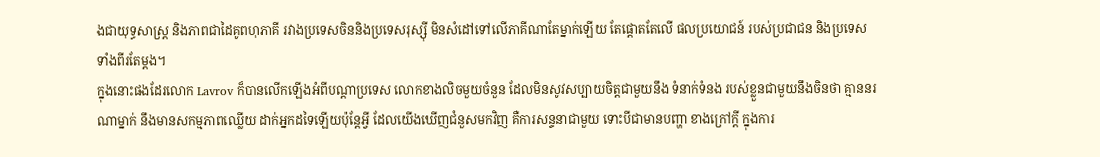ងជាយុទ្ធសាស្រ្ត និងភាពជាដៃគូពហុភាគី រវាងប្រទេសចិននិងប្រទេសរុស្ស៊ី មិនសំដៅទៅលើភាគីណាតែម្នាក់ឡើយ តែផ្តោតតែលើ ផលប្រយោជន៍ របស់ប្រជាជន និងប្រទេសទាំងពីរតែម្តង។
ក្នុងនោះផងដែរលោក Lavrov ក៏បានលើកឡើងអំពីបណ្តាប្រទេស លោកខាងលិចមួយចំនួន ដែលមិនសូវសប្បាយចិត្តជាមួយនឹង ទំនាក់ទំនង របស់ខ្លួនជាមួយនឹងចិនថា គ្មាននរណាម្នាក់ នឹងមានសកម្មភាពឈ្លើយ ដាក់អ្នកដទៃឡើយប៉ុន្តែអ្វី ដែលយើងឃើញជំនួសមកវិញ គឺការសន្ទនាជាមួយ ទោះបីជាមានបញ្ហា ខាងក្រៅក្តី ក្នុងការ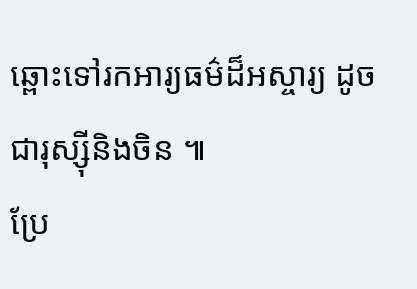ឆ្ពោះទៅរកអារ្យធម៌ដ៏អស្ចារ្យ ដូចជារុស្ស៊ីនិងចិន ៕
ប្រែ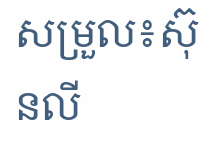សម្រួល៖ស៊ុនលី